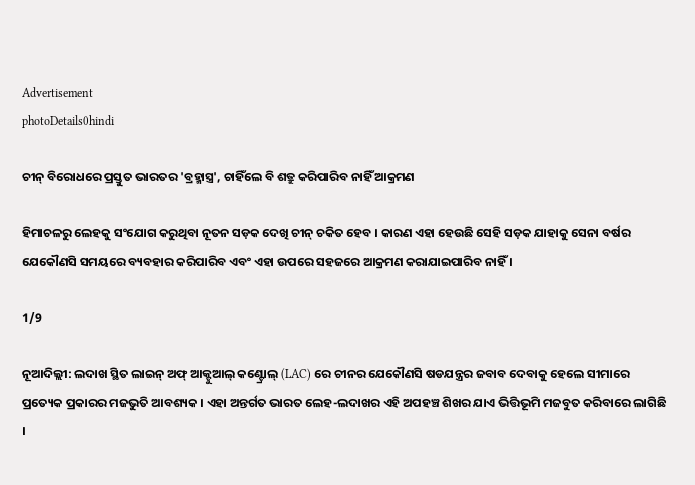Advertisement
photoDetails0hindi

ଚୀନ୍ ବିରୋଧରେ ପ୍ରସ୍ତୁତ ଭାରତର 'ବ୍ରହ୍ମାସ୍ତ୍ର', ଚାହିଁଲେ ବି ଶତ୍ରୁ କରିପାରିବ ନାହିଁ ଆକ୍ରମଣ

ହିମାଚଳରୁ ଲେହକୁ ସଂଯୋଗ କରୁଥିବା ନୂତନ ସଡ଼କ ଦେଖି ଚୀନ୍ ଚକିତ ହେବ । କାରଣ ଏହା ହେଉଛି ସେହି ସଡ଼କ ଯାହାକୁ ସେନା ବର୍ଷର ଯେକୌଣସି ସମୟରେ ବ୍ୟବହାର କରିପାରିବ ଏବଂ ଏହା ଉପରେ ସହଜରେ ଆକ୍ରମଣ କରାଯାଇପାରିବ ନାହିଁ ।

1/9

ନୂଆଦିଲ୍ଲୀ: ଲଦାଖ ସ୍ଥିତ ଲାଇନ୍ ଅଫ୍ ଆକ୍ଟୁଆଲ୍ କଣ୍ଟ୍ରୋଲ୍ (LAC) ରେ ଚୀନର ଯେକୌଣସି ଷଡଯନ୍ତ୍ରର ଜବାବ ଦେବାକୁ ହେଲେ ସୀମାରେ ପ୍ରତ୍ୟେକ ପ୍ରକାରର ମଜଭୁତି ଆବଶ୍ୟକ । ଏହା ଅନ୍ତର୍ଗତ ଭାରତ ଲେହ-ଲଦାଖର ଏହି ଅପହଞ୍ଚ ଶିଖର ଯାଏ ଭିତ୍ତିଭୂମି ମଜବୁତ କରିବାରେ ଲାଗିଛି ।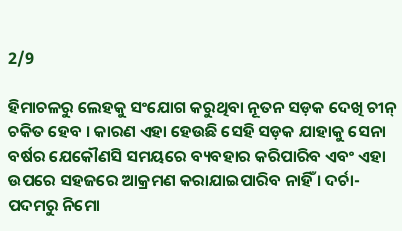2/9

ହିମାଚଳରୁ ଲେହକୁ ସଂଯୋଗ କରୁଥିବା ନୂତନ ସଡ଼କ ଦେଖି ଚୀନ୍ ଚକିତ ହେବ । କାରଣ ଏହା ହେଉଛି ସେହି ସଡ଼କ ଯାହାକୁ ସେନା ବର୍ଷର ଯେକୌଣସି ସମୟରେ ବ୍ୟବହାର କରିପାରିବ ଏବଂ ଏହା ଉପରେ ସହଜରେ ଆକ୍ରମଣ କରାଯାଇପାରିବ ନାହିଁ । ଦର୍ଚା-ପଦମରୁ ନିମୋ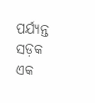ପର୍ଯ୍ୟନ୍ତ ସଡ଼କ ଏକ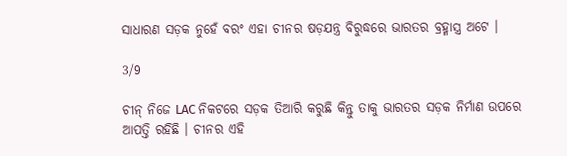ସାଧାରଣ ସଡ଼କ ନୁହେଁ ବରଂ ଏହା ଚୀନର ଷଡ଼ଯନ୍ତ୍ର ବିରୁଦ୍ଧରେ ଭାରତର ବ୍ରହ୍ମାସ୍ତ୍ର ଅଟେ ।

3/9

ଚୀନ୍ ନିଜେ LAC ନିକଟରେ ସଡ଼କ ତିଆରି କରୁଛି କିନ୍ତୁ ତାକୁ ଭାରତର ସଡ଼କ ନିର୍ମାଣ ଉପରେ ଆପତ୍ତି ରହିଛି । ଚୀନର ଏହି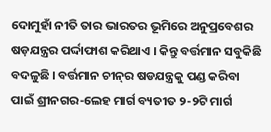ଦୋମୁହାଁ ନୀତି ତାର ଭାରତର ଭୂମିରେ ଅନୁପ୍ରବେଶର ଷଡ଼ଯନ୍ତ୍ରର ପର୍ଦ୍ଦାଫାଶ କରିଥାଏ । କିନ୍ତୁ ବର୍ତ୍ତମାନ ସବୁକିଛି ବଦଳୁଛି । ବର୍ତ୍ତମାନ ଚୀନ୍‌ର ଷଡଯନ୍ତ୍ରକୁ ପଣ୍ଡ କରିବା ପାଇଁ ଶ୍ରୀନଗର-ଲେହ ମାର୍ଗ ବ୍ୟତୀତ ୨-୨ଟି ମାର୍ଗ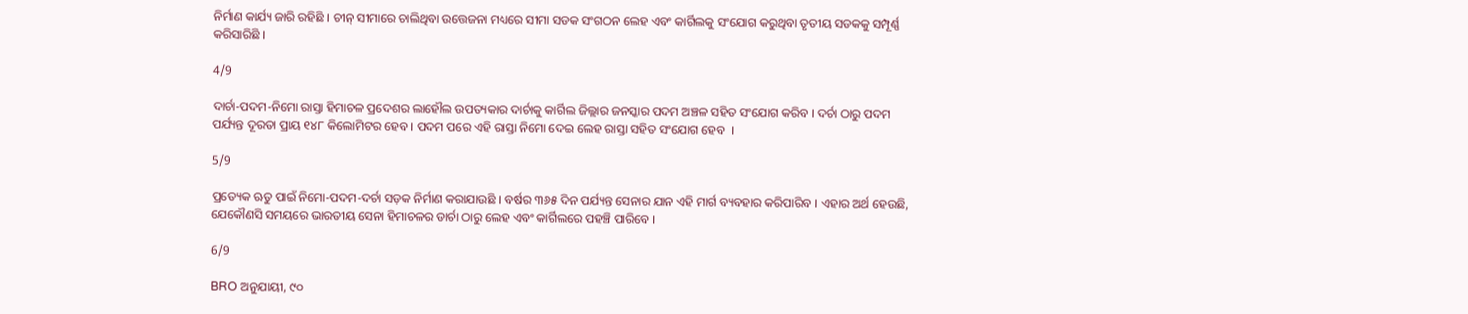ନିର୍ମାଣ କାର୍ଯ୍ୟ ଜାରି ରହିଛି । ଚୀନ୍ ସୀମାରେ ଚାଲିଥିବା ଉତ୍ତେଜନା ମଧ୍ୟରେ ସୀମା ସଡକ ସଂଗଠନ ଲେହ ଏବଂ କାର୍ଗିଲକୁ ସଂଯୋଗ କରୁଥିବା ତୃତୀୟ ସଡକକୁ ସମ୍ପୂର୍ଣ୍ଣ କରିସାରିଛି ।

4/9

ଦାର୍ଚା-ପଦମ-ନିମୋ ରାସ୍ତା ହିମାଚଳ ପ୍ରଦେଶର ଲାହୌଲ ଉପତ୍ୟକାର ଦାର୍ଚାକୁ କାର୍ଗିଲ ଜିଲ୍ଲାର ଜନସ୍କାର ପଦମ ଅଞ୍ଚଳ ସହିତ ସଂଯୋଗ କରିବ । ଦର୍ଚା ଠାରୁ ପଦମ ପର୍ଯ୍ୟନ୍ତ ଦୂରତା ପ୍ରାୟ ୧୪୮ କିଲୋମିଟର ହେବ । ପଦମ ପରେ ଏହି ରାସ୍ତା ନିମୋ ଦେଇ ଲେହ ରାସ୍ତା ସହିତ ସଂଯୋଗ ହେବ  ।

5/9

ପ୍ରତ୍ୟେକ ଋତୁ ପାଇଁ ନିମୋ-ପଦମ-ଦର୍ଚା ସଡ଼କ ନିର୍ମାଣ କରାଯାଉଛି । ବର୍ଷର ୩୬୫ ଦିନ ପର୍ଯ୍ୟନ୍ତ ସେନାର ଯାନ ଏହି ମାର୍ଗ ବ୍ୟବହାର କରିପାରିବ । ଏହାର ଅର୍ଥ ହେଉଛି, ଯେକୌଣସି ସମୟରେ ଭାରତୀୟ ସେନା ହିମାଚଳର ଡାର୍ଚା ଠାରୁ ଲେହ ଏବଂ କାର୍ଗିଲରେ ପହଞ୍ଚି ପାରିବେ ।

6/9

BRO ଅନୁଯାୟୀ, ୯୦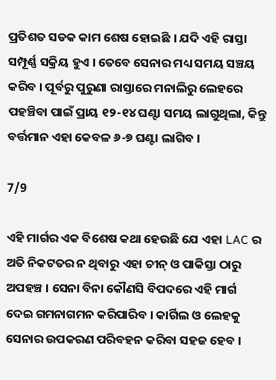ପ୍ରତିଶତ ସଡକ କାମ ଶେଷ ହୋଇଛି । ଯଦି ଏହି ରାସ୍ତା ସମ୍ପୂର୍ଣ୍ଣ ସକ୍ରିୟ ହୁଏ । ତେବେ ସେନାର ମଧ୍ୟ ସମୟ ସଞ୍ଚୟ କରିବ । ପୂର୍ବରୁ ପୁରୁଣା ରାସ୍ତାରେ ମନାଲିରୁ ଲେହରେ ପହଞ୍ଚିବା ପାଇଁ ପ୍ରାୟ ୧୨-୧୪ ଘଣ୍ଟା ସମୟ ଲାଗୁଥିଲା, କିନ୍ତୁ ବର୍ତ୍ତମାନ ଏହା କେବଳ ୬-୭ ଘଣ୍ଟା ଲାଗିବ ।

7/9

ଏହି ମାର୍ଗର ଏକ ବିଶେଷ କଥା ହେଉଛି ଯେ ଏହା LAC ର ଅତି ନିକଟତର ନ ଥିବାରୁ ଏହା ଚୀନ୍ ଓ ପାକିସ୍ତା ଠାରୁ ଅପହଞ୍ଚ । ସେନା ବିନା କୌଣସି ବିପଦରେ ଏହି ମାର୍ଗ ଦେଇ ଗମନାଗମନ କରିପାରିବ । କାର୍ଗିଲ ଓ ଲେହକୁ ସେନାର ଉପକରଣ ପରିବହନ କରିବା ସହଜ ହେବ ।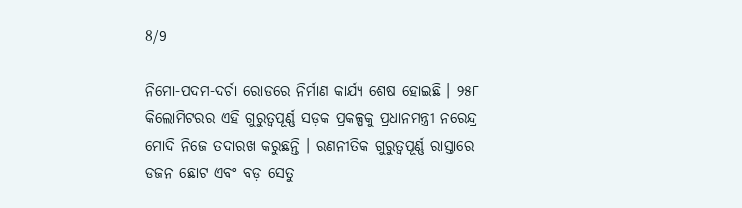8/9

ନିମୋ-ପଦମ-ଦର୍ଚା ରୋଡରେ ନିର୍ମାଣ କାର୍ଯ୍ୟ ଶେଷ ହୋଇଛି । ୨୫୮ କିଲୋମିଟରର ଏହି ଗୁରୁତ୍ୱପୂର୍ଣ୍ଣ ସଡ଼କ ପ୍ରକଳ୍ପକୁ ପ୍ରଧାନମନ୍ତ୍ରୀ ନରେନ୍ଦ୍ର ମୋଦି ନିଜେ ତଦାରଖ କରୁଛନ୍ତି । ରଣନୀତିକ ଗୁରୁତ୍ୱପୂର୍ଣ୍ଣ ରାସ୍ତାରେ ଡଜନ ଛୋଟ ଏବଂ ବଡ଼ ସେତୁ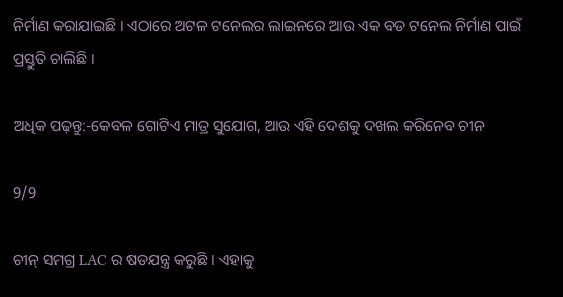ନିର୍ମାଣ କରାଯାଇଛି । ଏଠାରେ ଅଟଳ ଟନେଲର ଲାଇନରେ ଆଉ ଏକ ବଡ ଟନେଲ ନିର୍ମାଣ ପାଇଁ ପ୍ରସ୍ତୁତି ଚାଲିଛି ।

ଅଧିକ ପଢ଼ନ୍ତୁ:-କେବଳ ଗୋଟିଏ ମାତ୍ର ସୁଯୋଗ, ଆଉ ଏହି ଦେଶକୁ ଦଖଲ କରିନେବ ଚୀନ

9/9

ଚୀନ୍ ସମଗ୍ର LAC ର ଷଡଯନ୍ତ୍ର କରୁଛି । ଏହାକୁ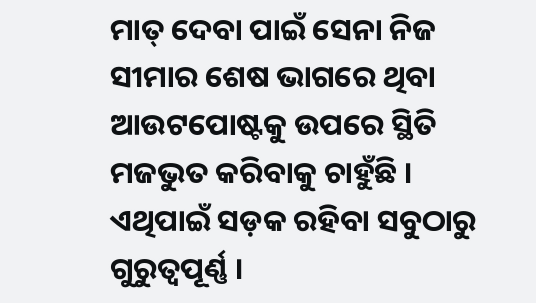ମାତ୍ ଦେବା ପାଇଁ ସେନା ନିଜ ସୀମାର ଶେଷ ଭାଗରେ ଥିବା ଆଉଟପୋଷ୍ଟକୁ ଉପରେ ସ୍ଥିତି ମଜଭୁତ କରିବାକୁ ଚାହୁଁଛି । ଏଥିପାଇଁ ସଡ଼କ ରହିବା ସବୁଠାରୁ ଗୁରୁତ୍ୱପୂର୍ଣ୍ଣ ।